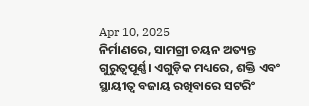Apr 10, 2025
ନିର୍ମାଣରେ, ସାମଗ୍ରୀ ଚୟନ ଅତ୍ୟନ୍ତ ଗୁରୁତ୍ୱପୂର୍ଣ୍ଣ। ଏଗୁଡ଼ିକ ମଧ୍ୟରେ, ଶକ୍ତି ଏବଂ ସ୍ଥାୟୀତ୍ୱ ବଜାୟ ରଖିବାରେ ସଟରିଂ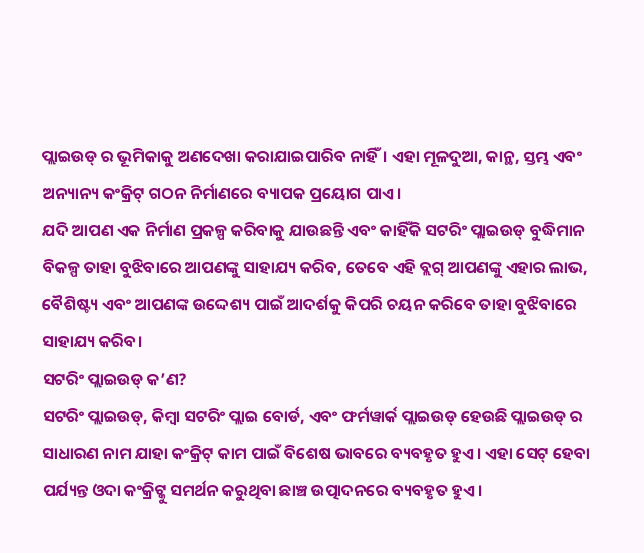ପ୍ଲାଇଉଡ୍ ର ଭୂମିକାକୁ ଅଣଦେଖା କରାଯାଇପାରିବ ନାହିଁ। ଏହା ମୂଳଦୁଆ, କାନ୍ଥ, ସ୍ତମ୍ଭ ଏବଂ ଅନ୍ୟାନ୍ୟ କଂକ୍ରିଟ୍ ଗଠନ ନିର୍ମାଣରେ ବ୍ୟାପକ ପ୍ରୟୋଗ ପାଏ।
ଯଦି ଆପଣ ଏକ ନିର୍ମାଣ ପ୍ରକଳ୍ପ କରିବାକୁ ଯାଉଛନ୍ତି ଏବଂ କାହିଁକି ସଟରିଂ ପ୍ଲାଇଉଡ୍ ବୁଦ୍ଧିମାନ ବିକଳ୍ପ ତାହା ବୁଝିବାରେ ଆପଣଙ୍କୁ ସାହାଯ୍ୟ କରିବ, ତେବେ ଏହି ବ୍ଲଗ୍ ଆପଣଙ୍କୁ ଏହାର ଲାଭ, ବୈଶିଷ୍ଟ୍ୟ ଏବଂ ଆପଣଙ୍କ ଉଦ୍ଦେଶ୍ୟ ପାଇଁ ଆଦର୍ଶକୁ କିପରି ଚୟନ କରିବେ ତାହା ବୁଝିବାରେ ସାହାଯ୍ୟ କରିବ।
ସଟରିଂ ପ୍ଲାଇଉଡ୍ କ’ଣ?
ସଟରିଂ ପ୍ଲାଇଉଡ୍, କିମ୍ବା ସଟରିଂ ପ୍ଲାଇ ବୋର୍ଡ, ଏବଂ ଫର୍ମୱାର୍କ ପ୍ଲାଇଉଡ୍ ହେଉଛି ପ୍ଲାଇଉଡ୍ ର ସାଧାରଣ ନାମ ଯାହା କଂକ୍ରିଟ୍ କାମ ପାଇଁ ବିଶେଷ ଭାବରେ ବ୍ୟବହୃତ ହୁଏ। ଏହା ସେଟ୍ ହେବା ପର୍ଯ୍ୟନ୍ତ ଓଦା କଂକ୍ରିଟ୍କୁ ସମର୍ଥନ କରୁଥିବା ଛାଞ୍ଚ ଉତ୍ପାଦନରେ ବ୍ୟବହୃତ ହୁଏ।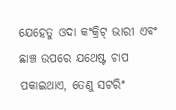ଯେହେତୁ ଓଦା କଂକ୍ରିଟ୍ ଭାରୀ ଏବଂ ଛାଞ୍ଚ ଉପରେ ଯଥେଷ୍ଟ ଚାପ ପକାଇଥାଏ, ତେଣୁ ସଟରିଂ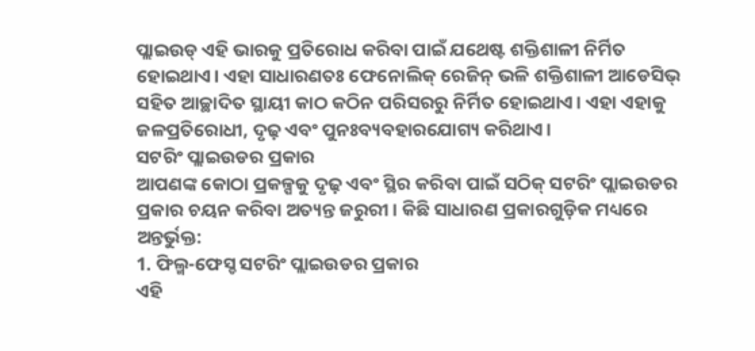ପ୍ଲାଇଉଡ୍ ଏହି ଭାରକୁ ପ୍ରତିରୋଧ କରିବା ପାଇଁ ଯଥେଷ୍ଟ ଶକ୍ତିଶାଳୀ ନିର୍ମିତ ହୋଇଥାଏ। ଏହା ସାଧାରଣତଃ ଫେନୋଲିକ୍ ରେଜିନ୍ ଭଳି ଶକ୍ତିଶାଳୀ ଆଡେସିଭ୍ ସହିତ ଆଚ୍ଛାଦିତ ସ୍ଥାୟୀ କାଠ କଠିନ ପରିସରରୁ ନିର୍ମିତ ହୋଇଥାଏ। ଏହା ଏହାକୁ ଜଳପ୍ରତିରୋଧୀ, ଦୃଢ଼ ଏବଂ ପୁନଃବ୍ୟବହାରଯୋଗ୍ୟ କରିଥାଏ।
ସଟରିଂ ପ୍ଲାଇଉଡର ପ୍ରକାର
ଆପଣଙ୍କ କୋଠା ପ୍ରକଳ୍ପକୁ ଦୃଢ଼ ଏବଂ ସ୍ଥିର କରିବା ପାଇଁ ସଠିକ୍ ସଟରିଂ ପ୍ଲାଇଉଡର ପ୍ରକାର ଚୟନ କରିବା ଅତ୍ୟନ୍ତ ଜରୁରୀ। କିଛି ସାଧାରଣ ପ୍ରକାରଗୁଡ଼ିକ ମଧ୍ୟରେ ଅନ୍ତର୍ଭୁକ୍ତ:
1. ଫିଲ୍ମ-ଫେସ୍ଡ ସଟରିଂ ପ୍ଲାଇଉଡର ପ୍ରକାର
ଏହି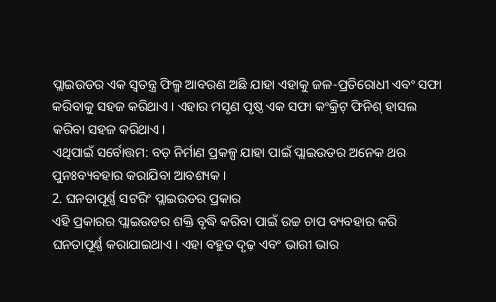ପ୍ଲାଇଉଡର ଏକ ସ୍ୱତନ୍ତ୍ର ଫିଲ୍ମ ଆବରଣ ଅଛି ଯାହା ଏହାକୁ ଜଳ-ପ୍ରତିରୋଧୀ ଏବଂ ସଫା କରିବାକୁ ସହଜ କରିଥାଏ। ଏହାର ମସୃଣ ପୃଷ୍ଠ ଏକ ସଫା କଂକ୍ରିଟ୍ ଫିନିଶ୍ ହାସଲ କରିବା ସହଜ କରିଥାଏ।
ଏଥିପାଇଁ ସର୍ବୋତ୍ତମ: ବଡ଼ ନିର୍ମାଣ ପ୍ରକଳ୍ପ ଯାହା ପାଇଁ ପ୍ଲାଇଉଡର ଅନେକ ଥର ପୁନଃବ୍ୟବହାର କରାଯିବା ଆବଶ୍ୟକ।
2. ଘନତାପୂର୍ଣ୍ଣ ସଟରିଂ ପ୍ଲାଇଉଡର ପ୍ରକାର
ଏହି ପ୍ରକାରର ପ୍ଲାଇଉଡର ଶକ୍ତି ବୃଦ୍ଧି କରିବା ପାଇଁ ଉଚ୍ଚ ଚାପ ବ୍ୟବହାର କରି ଘନତାପୂର୍ଣ୍ଣ କରାଯାଇଥାଏ। ଏହା ବହୁତ ଦୃଢ଼ ଏବଂ ଭାରୀ ଭାର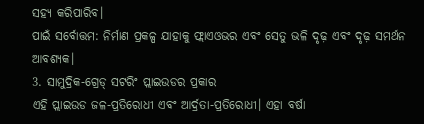ସହ୍ୟ କରିପାରିବ।
ପାଇଁ ସର୍ବୋତ୍ତମ: ନିର୍ମାଣ ପ୍ରକଳ୍ପ ଯାହାକୁ ଫ୍ଲାଏଓଭର ଏବଂ ସେତୁ ଭଳି ଦୃଢ଼ ଏବଂ ଦୃଢ଼ ସମର୍ଥନ ଆବଶ୍ୟକ।
3. ସାମୁଦ୍ରିକ-ଗ୍ରେଡ୍ ସଟରିଂ ପ୍ଲାଇଉଡର ପ୍ରକାର
ଏହି ପ୍ଲାଇଉଡ ଜଳ-ପ୍ରତିରୋଧୀ ଏବଂ ଆର୍ଦ୍ରତା-ପ୍ରତିରୋଧୀ। ଏହା ବର୍ଷା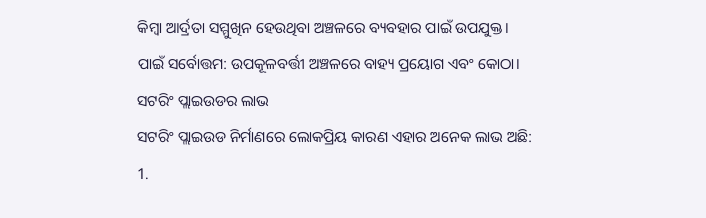କିମ୍ବା ଆର୍ଦ୍ରତା ସମ୍ମୁଖିନ ହେଉଥିବା ଅଞ୍ଚଳରେ ବ୍ୟବହାର ପାଇଁ ଉପଯୁକ୍ତ।
ପାଇଁ ସର୍ବୋତ୍ତମ: ଉପକୂଳବର୍ତ୍ତୀ ଅଞ୍ଚଳରେ ବାହ୍ୟ ପ୍ରୟୋଗ ଏବଂ କୋଠା।
ସଟରିଂ ପ୍ଲାଇଉଡର ଲାଭ
ସଟରିଂ ପ୍ଲାଇଉଡ ନିର୍ମାଣରେ ଲୋକପ୍ରିୟ କାରଣ ଏହାର ଅନେକ ଲାଭ ଅଛି:
1.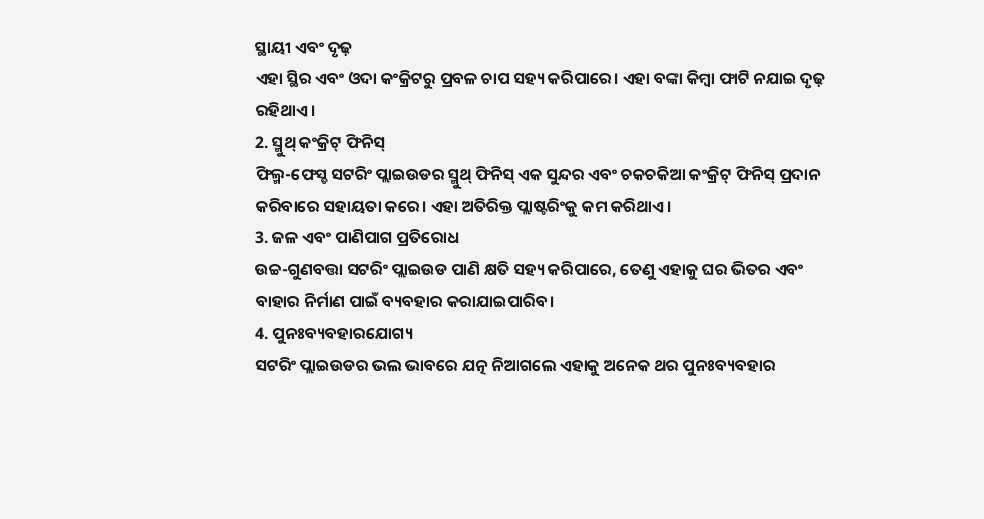ସ୍ଥାୟୀ ଏବଂ ଦୃଢ଼
ଏହା ସ୍ଥିର ଏବଂ ଓଦା କଂକ୍ରିଟରୁ ପ୍ରବଳ ଚାପ ସହ୍ୟ କରିପାରେ। ଏହା ବଙ୍କା କିମ୍ବା ଫାଟି ନଯାଇ ଦୃଢ଼ ରହିଥାଏ।
2. ସ୍ମୁଥ୍ କଂକ୍ରିଟ୍ ଫିନିସ୍
ଫିଲ୍ମ-ଫେସ୍ଡ ସଟରିଂ ପ୍ଲାଇଉଡର ସ୍ମୁଥ୍ ଫିନିସ୍ ଏକ ସୁନ୍ଦର ଏବଂ ଚକଚକିଆ କଂକ୍ରିଟ୍ ଫିନିସ୍ ପ୍ରଦାନ କରିବାରେ ସହାୟତା କରେ। ଏହା ଅତିରିକ୍ତ ପ୍ଲାଷ୍ଟରିଂକୁ କମ କରିଥାଏ।
3. ଜଳ ଏବଂ ପାଣିପାଗ ପ୍ରତିରୋଧ
ଉଚ୍ଚ-ଗୁଣବତ୍ତା ସଟରିଂ ପ୍ଲାଇଉଡ ପାଣି କ୍ଷତି ସହ୍ୟ କରିପାରେ, ତେଣୁ ଏହାକୁ ଘର ଭିତର ଏବଂ ବାହାର ନିର୍ମାଣ ପାଇଁ ବ୍ୟବହାର କରାଯାଇପାରିବ।
4. ପୁନଃବ୍ୟବହାରଯୋଗ୍ୟ
ସଟରିଂ ପ୍ଲାଇଉଡର ଭଲ ଭାବରେ ଯତ୍ନ ନିଆଗଲେ ଏହାକୁ ଅନେକ ଥର ପୁନଃବ୍ୟବହାର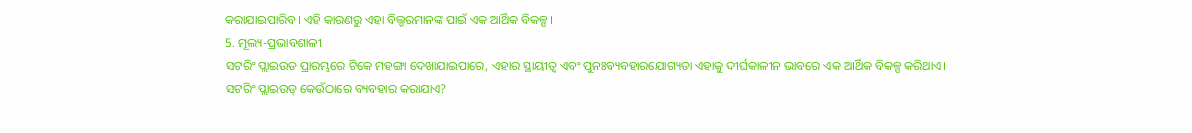କରାଯାଇପାରିବ। ଏହି କାରଣରୁ ଏହା ବିଲ୍ଡରମାନଙ୍କ ପାଇଁ ଏକ ଆର୍ଥିକ ବିକଳ୍ପ।
5. ମୂଲ୍ୟ-ପ୍ରଭାବଶାଳୀ
ସଟରିଂ ପ୍ଲାଇଉଡ ପ୍ରାରମ୍ଭରେ ଟିକେ ମହଙ୍ଗା ଦେଖାଯାଇପାରେ, ଏହାର ସ୍ଥାୟୀତ୍ୱ ଏବଂ ପୁନଃବ୍ୟବହାରଯୋଗ୍ୟତା ଏହାକୁ ଦୀର୍ଘକାଳୀନ ଭାବରେ ଏକ ଆର୍ଥିକ ବିକଳ୍ପ କରିଥାଏ।
ସଟରିଂ ପ୍ଲାଇଉଡ୍ କେଉଁଠାରେ ବ୍ୟବହାର କରାଯାଏ?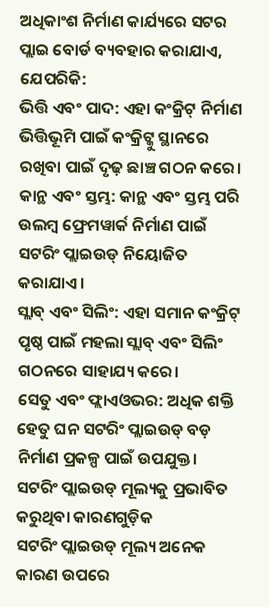ଅଧିକାଂଶ ନିର୍ମାଣ କାର୍ଯ୍ୟରେ ସଟର ପ୍ଲାଇ ବୋର୍ଡ ବ୍ୟବହାର କରାଯାଏ, ଯେପରିକି:
ଭିତ୍ତି ଏବଂ ପାଦ: ଏହା କଂକ୍ରିଟ୍ ନିର୍ମାଣ ଭିତ୍ତିଭୂମି ପାଇଁ କଂକ୍ରିଟ୍କୁ ସ୍ଥାନରେ ରଖିବା ପାଇଁ ଦୃଢ଼ ଛାଞ୍ଚ ଗଠନ କରେ।
କାନ୍ଥ ଏବଂ ସ୍ତମ୍ଭ: କାନ୍ଥ ଏବଂ ସ୍ତମ୍ଭ ପରି ଉଲମ୍ବ ଫ୍ରେମୱାର୍କ ନିର୍ମାଣ ପାଇଁ ସଟରିଂ ପ୍ଲାଇଉଡ୍ ନିୟୋଜିତ କରାଯାଏ।
ସ୍ଲାବ୍ ଏବଂ ସିଲିଂ: ଏହା ସମାନ କଂକ୍ରିଟ୍ ପୃଷ୍ଠ ପାଇଁ ମହଲା ସ୍ଲାବ୍ ଏବଂ ସିଲିଂ ଗଠନରେ ସାହାଯ୍ୟ କରେ।
ସେତୁ ଏବଂ ଫ୍ଲାଏଓଭର: ଅଧିକ ଶକ୍ତି ହେତୁ ଘନ ସଟରିଂ ପ୍ଲାଇଉଡ୍ ବଡ଼ ନିର୍ମାଣ ପ୍ରକଳ୍ପ ପାଇଁ ଉପଯୁକ୍ତ।
ସଟରିଂ ପ୍ଲାଇଉଡ୍ ମୂଲ୍ୟକୁ ପ୍ରଭାବିତ କରୁଥିବା କାରଣଗୁଡ଼ିକ
ସଟରିଂ ପ୍ଲାଇଉଡ୍ ମୂଲ୍ୟ ଅନେକ କାରଣ ଉପରେ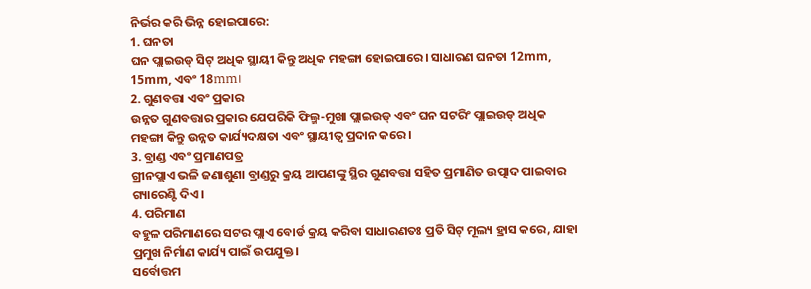ନିର୍ଭର କରି ଭିନ୍ନ ହୋଇପାରେ:
1. ଘନତା
ଘନ ପ୍ଲାଇଉଡ୍ ସିଟ୍ ଅଧିକ ସ୍ଥାୟୀ କିନ୍ତୁ ଅଧିକ ମହଙ୍ଗା ହୋଇପାରେ। ସାଧାରଣ ଘନତା 12mm, 15mm, ଏବଂ 18mm।
2. ଗୁଣବତ୍ତା ଏବଂ ପ୍ରକାର
ଉନ୍ନତ ଗୁଣବତ୍ତାର ପ୍ରକାର ଯେପରିକି ଫିଲ୍ମ-ମୁଖା ପ୍ଲାଇଉଡ୍ ଏବଂ ଘନ ସଟରିଂ ପ୍ଲାଇଉଡ୍ ଅଧିକ ମହଙ୍ଗା କିନ୍ତୁ ଉନ୍ନତ କାର୍ଯ୍ୟଦକ୍ଷତା ଏବଂ ସ୍ଥାୟୀତ୍ୱ ପ୍ରଦାନ କରେ।
3. ବ୍ରାଣ୍ଡ ଏବଂ ପ୍ରମାଣପତ୍ର
ଗ୍ରୀନପ୍ଲାଏ ଭଳି ଜଣାଶୁଣା ବ୍ରାଣ୍ଡରୁ କ୍ରୟ ଆପଣଙ୍କୁ ସ୍ଥିର ଗୁଣବତ୍ତା ସହିତ ପ୍ରମାଣିତ ଉତ୍ପାଦ ପାଇବାର ଗ୍ୟାରେଣ୍ଟି ଦିଏ।
4. ପରିମାଣ
ବହୁଳ ପରିମାଣରେ ସଟର ପ୍ଲାଏ ବୋର୍ଡ କ୍ରୟ କରିବା ସାଧାରଣତଃ ପ୍ରତି ସିଟ୍ ମୂଲ୍ୟ ହ୍ରାସ କରେ, ଯାହା ପ୍ରମୁଖ ନିର୍ମାଣ କାର୍ଯ୍ୟ ପାଇଁ ଉପଯୁକ୍ତ।
ସର୍ବୋତ୍ତମ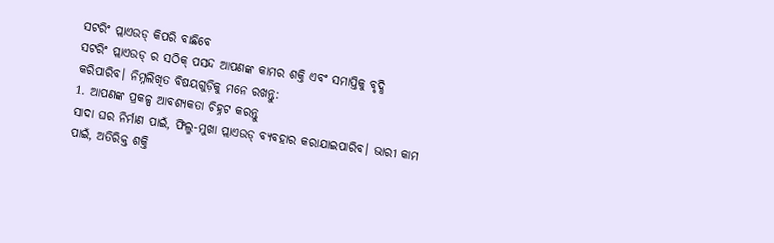ସଟରିଂ ପ୍ଲାଏଉଡ୍ କିପରି ବାଛିବେ
ସଟରିଂ ପ୍ଲାଏଉଡ୍ ର ସଠିକ୍ ପସନ୍ଦ ଆପଣଙ୍କ କାମର ଶକ୍ତି ଏବଂ ସମାପ୍ତିକୁ ବୃଦ୍ଧି କରିପାରିବ। ନିମ୍ନଲିଖିତ ବିଷୟଗୁଡ଼ିକୁ ମନେ ରଖନ୍ତୁ:
1. ଆପଣଙ୍କ ପ୍ରକଳ୍ପ ଆବଶ୍ୟକତା ଚିହ୍ନଟ କରନ୍ତୁ
ସାଦା ଘର ନିର୍ମାଣ ପାଇଁ, ଫିଲ୍ମ-ମୁଖା ପ୍ଲାଏଉଡ୍ ବ୍ୟବହାର କରାଯାଇପାରିବ। ଭାରୀ କାମ ପାଇଁ, ଅତିରିକ୍ତ ଶକ୍ତି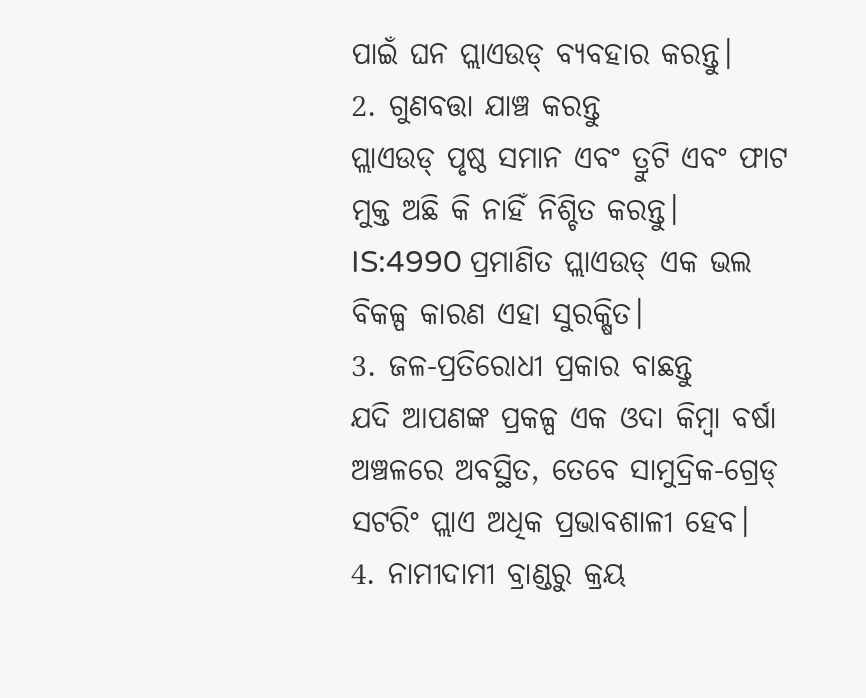ପାଇଁ ଘନ ପ୍ଲାଏଉଡ୍ ବ୍ୟବହାର କରନ୍ତୁ।
2. ଗୁଣବତ୍ତା ଯାଞ୍ଚ କରନ୍ତୁ
ପ୍ଲାଏଉଡ୍ ପୃଷ୍ଠ ସମାନ ଏବଂ ତ୍ରୁଟି ଏବଂ ଫାଟ ମୁକ୍ତ ଅଛି କି ନାହିଁ ନିଶ୍ଚିତ କରନ୍ତୁ। IS:4990 ପ୍ରମାଣିତ ପ୍ଲାଏଉଡ୍ ଏକ ଭଲ ବିକଳ୍ପ କାରଣ ଏହା ସୁରକ୍ଷିତ।
3. ଜଳ-ପ୍ରତିରୋଧୀ ପ୍ରକାର ବାଛନ୍ତୁ
ଯଦି ଆପଣଙ୍କ ପ୍ରକଳ୍ପ ଏକ ଓଦା କିମ୍ବା ବର୍ଷା ଅଞ୍ଚଳରେ ଅବସ୍ଥିତ, ତେବେ ସାମୁଦ୍ରିକ-ଗ୍ରେଡ୍ ସଟରିଂ ପ୍ଲାଏ ଅଧିକ ପ୍ରଭାବଶାଳୀ ହେବ।
4. ନାମୀଦାମୀ ବ୍ରାଣ୍ଡରୁ କ୍ରୟ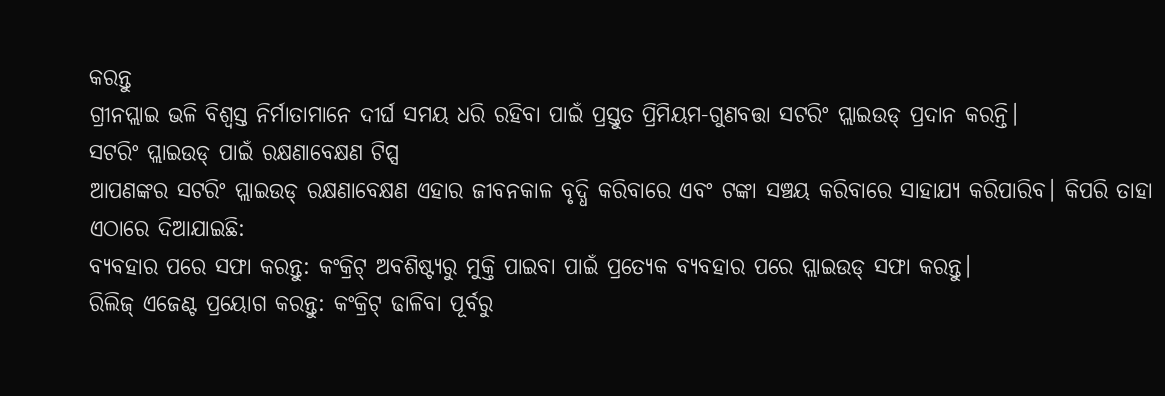କରନ୍ତୁ
ଗ୍ରୀନପ୍ଲାଇ ଭଳି ବିଶ୍ୱସ୍ତ ନିର୍ମାତାମାନେ ଦୀର୍ଘ ସମୟ ଧରି ରହିବା ପାଇଁ ପ୍ରସ୍ତୁତ ପ୍ରିମିୟମ-ଗୁଣବତ୍ତା ସଟରିଂ ପ୍ଲାଇଉଡ୍ ପ୍ରଦାନ କରନ୍ତି।
ସଟରିଂ ପ୍ଲାଇଉଡ୍ ପାଇଁ ରକ୍ଷଣାବେକ୍ଷଣ ଟିପ୍ସ
ଆପଣଙ୍କର ସଟରିଂ ପ୍ଲାଇଉଡ୍ ରକ୍ଷଣାବେକ୍ଷଣ ଏହାର ଜୀବନକାଳ ବୃଦ୍ଧି କରିବାରେ ଏବଂ ଟଙ୍କା ସଞ୍ଚୟ କରିବାରେ ସାହାଯ୍ୟ କରିପାରିବ। କିପରି ତାହା ଏଠାରେ ଦିଆଯାଇଛି:
ବ୍ୟବହାର ପରେ ସଫା କରନ୍ତୁ: କଂକ୍ରିଟ୍ ଅବଶିଷ୍ଟ୍ୟରୁ ମୁକ୍ତି ପାଇବା ପାଇଁ ପ୍ରତ୍ୟେକ ବ୍ୟବହାର ପରେ ପ୍ଲାଇଉଡ୍ ସଫା କରନ୍ତୁ।
ରିଲିଜ୍ ଏଜେଣ୍ଟ ପ୍ରୟୋଗ କରନ୍ତୁ: କଂକ୍ରିଟ୍ ଢାଳିବା ପୂର୍ବରୁ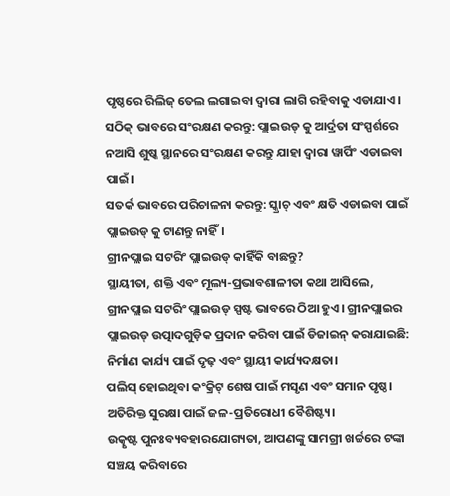ପୃଷ୍ଠରେ ରିଲିଜ୍ ତେଲ ଲଗାଇବା ଦ୍ୱାରା ଲାଗି ରହିବାକୁ ଏଡାଯାଏ।
ସଠିକ୍ ଭାବରେ ସଂରକ୍ଷଣ କରନ୍ତୁ: ପ୍ଲାଇଉଡ୍ କୁ ଆର୍ଦ୍ରତା ସଂସ୍ପର୍ଶରେ ନଆସି ଶୁଷ୍କ ସ୍ଥାନରେ ସଂରକ୍ଷଣ କରନ୍ତୁ ଯାହା ଦ୍ଵାରା ୱାର୍ପିଂ ଏଡାଇବା ପାଇଁ।
ସତର୍କ ଭାବରେ ପରିଚାଳନା କରନ୍ତୁ: ସ୍କ୍ରାଚ୍ ଏବଂ କ୍ଷତି ଏଡାଇବା ପାଇଁ ପ୍ଲାଇଉଡ୍ କୁ ଟାଣନ୍ତୁ ନାହିଁ।
ଗ୍ରୀନପ୍ଲାଇ ସଟରିଂ ପ୍ଲାଇଉଡ୍ କାହିଁକି ବାଛନ୍ତୁ?
ସ୍ଥାୟୀତା, ଶକ୍ତି ଏବଂ ମୂଲ୍ୟ-ପ୍ରଭାବଶାଳୀତା କଥା ଆସିଲେ, ଗ୍ରୀନପ୍ଲାଇ ସଟରିଂ ପ୍ଲାଇଉଡ୍ ସ୍ପଷ୍ଟ ଭାବରେ ଠିଆ ହୁଏ। ଗ୍ରୀନପ୍ଲାଇର ପ୍ଲାଇଉଡ୍ ଉତ୍ପାଦଗୁଡ଼ିକ ପ୍ରଦାନ କରିବା ପାଇଁ ଡିଜାଇନ୍ କରାଯାଇଛି:
ନିର୍ମାଣ କାର୍ଯ୍ୟ ପାଇଁ ଦୃଢ଼ ଏବଂ ସ୍ଥାୟୀ କାର୍ଯ୍ୟଦକ୍ଷତା।
ପଲିସ୍ ହୋଇଥିବା କଂକ୍ରିଟ୍ ଶେଷ ପାଇଁ ମସୃଣ ଏବଂ ସମାନ ପୃଷ୍ଠ।
ଅତିରିକ୍ତ ସୁରକ୍ଷା ପାଇଁ ଜଳ-ପ୍ରତିରୋଧୀ ବୈଶିଷ୍ଟ୍ୟ।
ଉତ୍କୃଷ୍ଟ ପୁନଃବ୍ୟବହାରଯୋଗ୍ୟତା, ଆପଣଙ୍କୁ ସାମଗ୍ରୀ ଖର୍ଚ୍ଚରେ ଟଙ୍କା ସଞ୍ଚୟ କରିବାରେ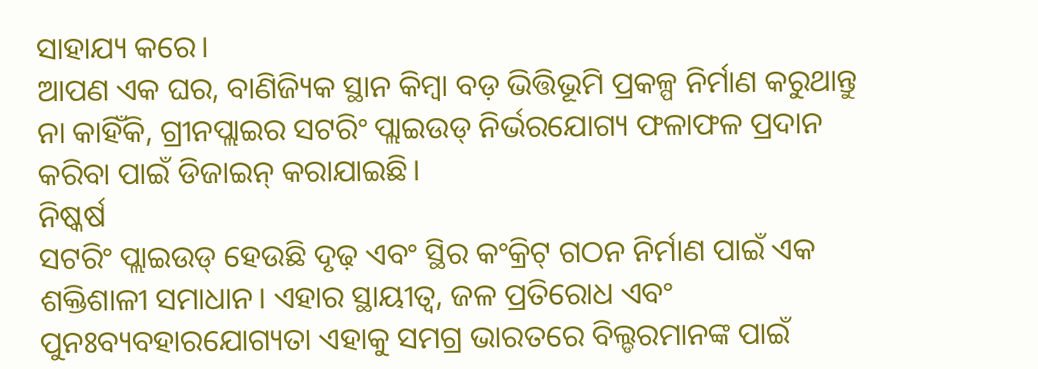ସାହାଯ୍ୟ କରେ।
ଆପଣ ଏକ ଘର, ବାଣିଜ୍ୟିକ ସ୍ଥାନ କିମ୍ବା ବଡ଼ ଭିତ୍ତିଭୂମି ପ୍ରକଳ୍ପ ନିର୍ମାଣ କରୁଥାନ୍ତୁ ନା କାହିଁକି, ଗ୍ରୀନପ୍ଲାଇର ସଟରିଂ ପ୍ଲାଇଉଡ୍ ନିର୍ଭରଯୋଗ୍ୟ ଫଳାଫଳ ପ୍ରଦାନ କରିବା ପାଇଁ ଡିଜାଇନ୍ କରାଯାଇଛି।
ନିଷ୍କର୍ଷ
ସଟରିଂ ପ୍ଲାଇଉଡ୍ ହେଉଛି ଦୃଢ଼ ଏବଂ ସ୍ଥିର କଂକ୍ରିଟ୍ ଗଠନ ନିର୍ମାଣ ପାଇଁ ଏକ ଶକ୍ତିଶାଳୀ ସମାଧାନ। ଏହାର ସ୍ଥାୟୀତ୍ୱ, ଜଳ ପ୍ରତିରୋଧ ଏବଂ ପୁନଃବ୍ୟବହାରଯୋଗ୍ୟତା ଏହାକୁ ସମଗ୍ର ଭାରତରେ ବିଲ୍ଡରମାନଙ୍କ ପାଇଁ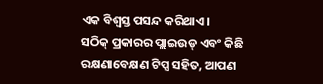ଏକ ବିଶ୍ୱସ୍ତ ପସନ୍ଦ କରିଥାଏ।
ସଠିକ୍ ପ୍ରକାରର ପ୍ଲାଇଉଡ୍ ଏବଂ କିଛି ରକ୍ଷଣାବେକ୍ଷଣ ଟିପ୍ସ ସହିତ, ଆପଣ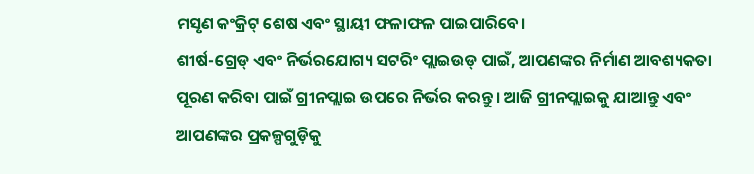ମସୃଣ କଂକ୍ରିଟ୍ ଶେଷ ଏବଂ ସ୍ଥାୟୀ ଫଳାଫଳ ପାଇପାରିବେ।
ଶୀର୍ଷ-ଗ୍ରେଡ୍ ଏବଂ ନିର୍ଭରଯୋଗ୍ୟ ସଟରିଂ ପ୍ଲାଇଉଡ୍ ପାଇଁ, ଆପଣଙ୍କର ନିର୍ମାଣ ଆବଶ୍ୟକତା ପୂରଣ କରିବା ପାଇଁ ଗ୍ରୀନପ୍ଲାଇ ଉପରେ ନିର୍ଭର କରନ୍ତୁ। ଆଜି ଗ୍ରୀନପ୍ଲାଇକୁ ଯାଆନ୍ତୁ ଏବଂ ଆପଣଙ୍କର ପ୍ରକଳ୍ପଗୁଡ଼ିକୁ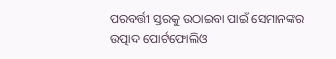ପରବର୍ତ୍ତୀ ସ୍ତରକୁ ଉଠାଇବା ପାଇଁ ସେମାନଙ୍କର ଉତ୍ପାଦ ପୋର୍ଟଫୋଲିଓ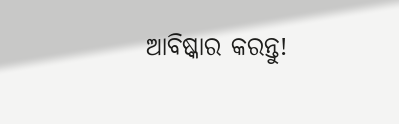ଆବିଷ୍କାର କରନ୍ତୁ!